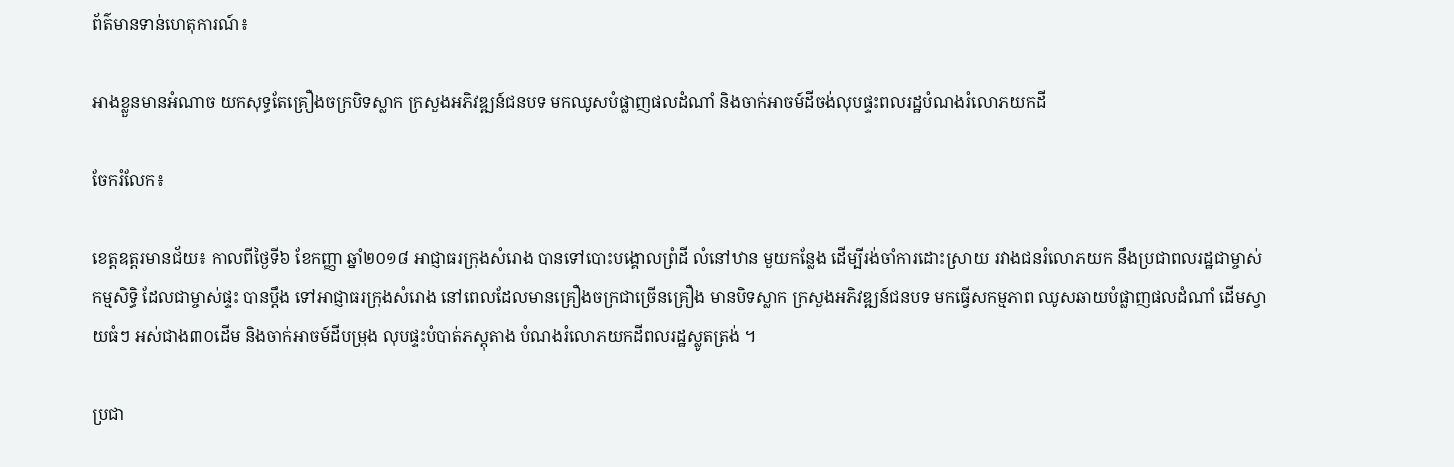ព័ត៌មានទាន់ហេតុការណ៍៖

អាងខ្លួនមានអំណាច យកសុទ្ធតែគ្រឿងចក្របិទស្លាក ក្រសួងអភិវឌ្ឍន៍ជនបទ មកឈូសបំផ្លាញផលដំណាំ និងចាក់អាចម៍ដីចង់លុបផ្ទះពលរដ្ឋបំណងរំលោភយកដី

ចែករំលែក៖

ខេត្តឧត្ដរមានជ័យ៖ កាលពីថ្ងៃទី៦ ខែកញ្ញា ឆ្នាំ២០១៨ អាជ្ញាធរក្រុងសំរោង បានទៅបោះបង្គោលព្រំដី លំនៅឋាន មួយកន្លែង ដើម្បីរង់ចាំការដោះស្រាយ រវាងជនរំលោភយក នឹងប្រជាពលរដ្ឋជាម្ចាស់កម្មសិទ្ធិ ដែលជាម្ចាស់ផ្ទះ បានប្ដឹង ទៅអាជ្ញាធរក្រុងសំរោង នៅពេលដែលមានគ្រឿងចក្រជាច្រើនគ្រឿង មានបិទស្លាក ក្រសួងអភិវឌ្ឍន៍ជនបទ មកធ្វើសកម្មភាព ឈូសឆាយបំផ្លាញផលដំណាំ ដើមស្វាយធំៗ អស់ជាង៣០ដើម និងចាក់អាចម៍ដីបម្រុង លុបផ្ទះបំបាត់ភស្តុតាង បំណងរំលោភយកដីពលរដ្ឋស្លូតត្រង់ ។

ប្រជា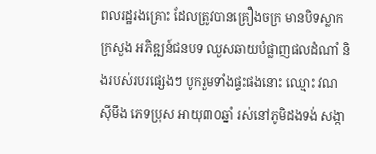ពលរដ្ឋរងគ្រោះ ដែលត្រូវបានគ្រឿងចក្រ មានបិទស្លាកក្រសួង អភិឌ្ឍន៍ជនបទ ឈួសឆាយបំផ្លាញផលដំណាំ និងរបស់របរផ្សេងៗ បូករួមទាំងផ្ទះផងនោះ ឈ្មោះ វណ ស៊ីមឹង ភេទប្រុស អាយុ៣០ឆ្នាំ រស់នៅភូមិដងទង់ សង្កា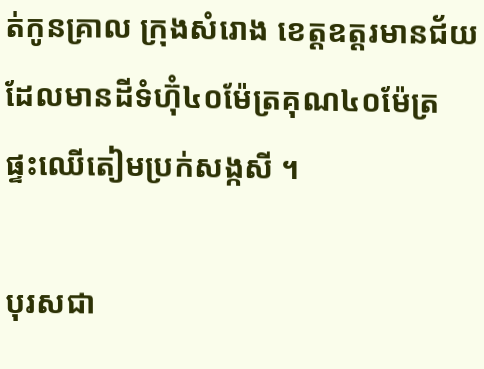ត់កូនគ្រាល ក្រុងសំរោង ខេត្តឧត្តរមានជ័យ ដែលមានដីទំហ៊ុំ៤០ម៉ែត្រគុណ៤០ម៉ែត្រ ផ្ទះឈើតៀមប្រក់សង្កសី ។

បុរសជា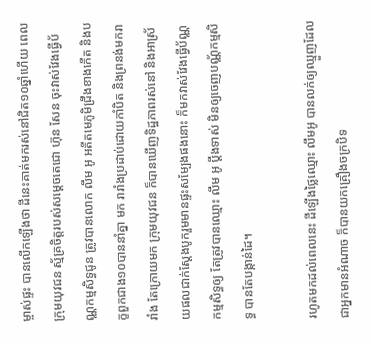ម្ចាស់ផ្ទះ បានលើកឡើងថា ដីនេះគាត់មករស់នៅជិត១០ឆ្នាំហើយ ពេលក្រុមយុវជន ស្ម័គ្រចិត្តរបស់សម្ដេចតេជោ ហ៊ុន សែន ចុះវាស់វែងធ្វើប័ណ្ណកម្មសិទ្ធជូន ត្រូវបានលោក លឹម អូ អតីតមេភូមិជ្រឹងខាងកើត និងបក្ខពួកជាង១០បាននាំគ្នា មក រារាំងប្រដាប់ដោយកាំបិត និងព្រនង់មករារាំង តែក្រោយមក ក្រុមយុវជន ក៏បានឃើញទិដ្ឋភាពរស់នៅ និងអាស្រ័យផលជាក់ស្ដែងបូករួមមានផ្ទះសម្បែងផងនោះ ក៏មកវាស់វែងធ្វើប័ណ្ណកម្មសិទ្ធឲ្យ តែត្រូវបានឈ្មោះ លឹម អូ ប្ដឹងទាស់ មិនឲ្យចេញបណ្ណ័កម្មសិទ្ធ បានតែបង្កាន់ដៃ។

រហូតមកដល់ពេលនេះ ដីឡើងថ្លៃឈ្មោះ លឹមអូ បានលក់ឲ្យឈ្មួញដែលជាអ្នកមានអំណាច ក៏បានយកគ្រឿងចក្របិទ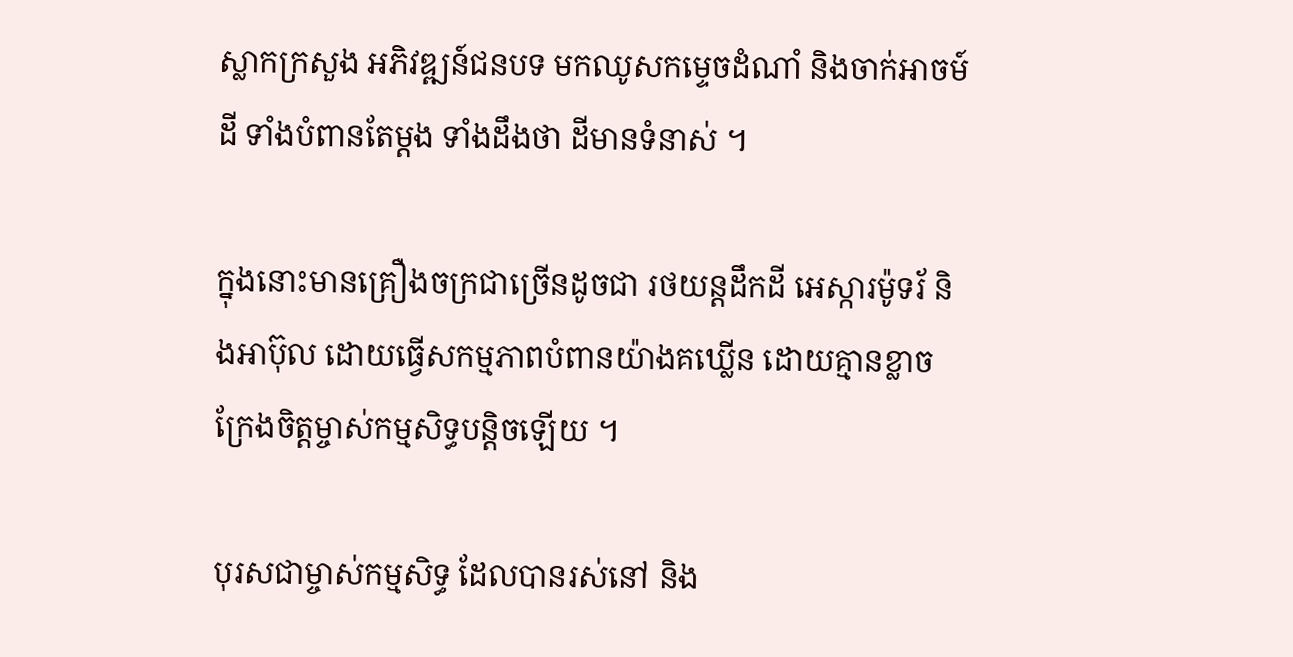ស្លាកក្រសួង អភិវឌ្ឍន៍ជនបទ មកឈូសកម្ទេចដំណាំ និងចាក់អាចម៍ដី ទាំងបំពានតែម្ដង ទាំងដឹងថា ដីមានទំនាស់ ។

ក្នុងនោះមានគ្រឿងចក្រជាច្រើនដូចជា រថយន្ដដឹកដី អេស្ការម៉ូទរ័ និងអាប៊ុល ដោយធ្វើសកម្មភាពបំពានយ៉ាងគឃ្លើន ដោយគ្មានខ្លាចក្រែងចិត្តម្ចាស់កម្មសិទ្ធបន្តិចឡើយ ។

បុរសជាម្ចាស់កម្មសិទ្ធ ដែលបានរស់នៅ និង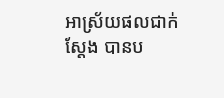អាស្រ័យផលជាក់ស្ដែង បានប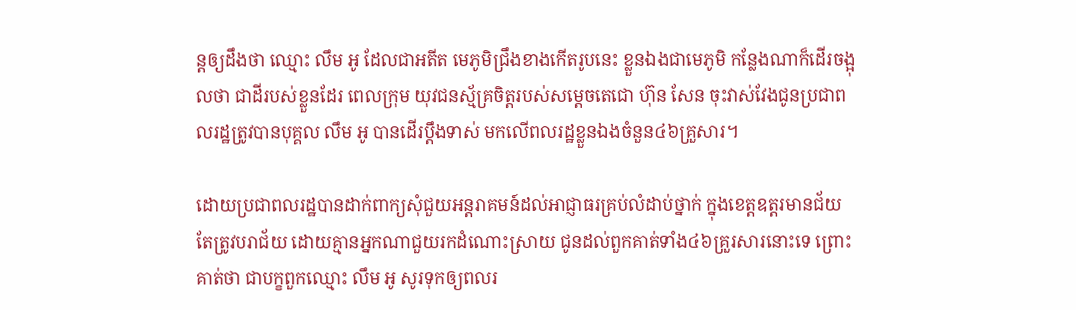ន្ដឲ្យដឹងថា ឈ្មោះ លឹម អូ ដែលជាអតីត មេភូមិជ្រឹងខាងកើតរូបនេះ ខ្លួនឯងជាមេភូមិ កន្លែងណាក៏ដើរចង្អុលថា ជាដីរបស់ខ្លួនដែរ ពេលក្រុម យុវជនស្ម័គ្រចិត្តរបស់សម្ដេចតេជោ ហ៊ុន សែន ចុះវាស់វែងជូនប្រជាពលរដ្ឋត្រូវបានបុគ្គល លឹម អូ បានដើរប្ដឹងទាស់ មកលើពលរដ្ឋខ្លួនឯងចំនួន៤៦គ្រួសារ។

ដោយប្រជាពលរដ្ឋបានដាក់ពាក្យសុំជួយអន្តរាគមន៍ដល់អាជ្ញាធរគ្រប់លំដាប់ថ្នាក់ ក្នុងខេត្តឧត្ដរមានជ័យ តែត្រូវបរាជ័យ ដោយគ្មានអ្នកណាជួយរកដំណោះស្រាយ ជូនដល់ពួកគាត់ទាំង៤៦គ្រួរសារនោះទេ ព្រោះគាត់ថា ជាបក្ខពួកឈ្មោះ លឹម អូ សូរទុកឲ្យពលរ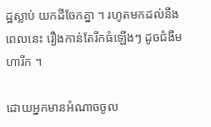ដ្ឋស្លាប់ យកដីចែកគ្នា ។ រហូតមកដល់នឹងពេលនេះ រឿងកាន់តែរីកធំឡើងៗ ដូចជំងឺមហារីក ។

ដោយអ្នកមានអំណាចចូល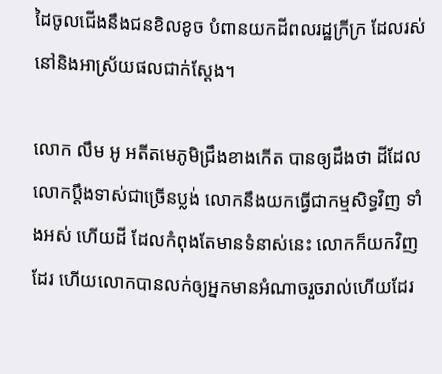ដៃចូលជើងនឹងជនខិលខូច បំពានយកដីពលរដ្ឋក្រីក្រ ដែលរស់នៅនិងអាស្រ័យផលជាក់ស្ដែង។

លោក លឹម អូ អតីតមេភូមិជ្រឹងខាងកើត បានឲ្យដឹងថា ដីដែលលោកប្ដឹងទាស់ជាច្រើនប្លង់ លោកនឹងយកធ្វើជាកម្មសិទ្ធវិញ ទាំងអស់ ហើយដី ដែលកំពុងតែមានទំនាស់នេះ លោកក៏យកវិញដែរ ហើយលោកបានលក់ឲ្យអ្នកមានអំណាចរួចរាល់ហើយដែរ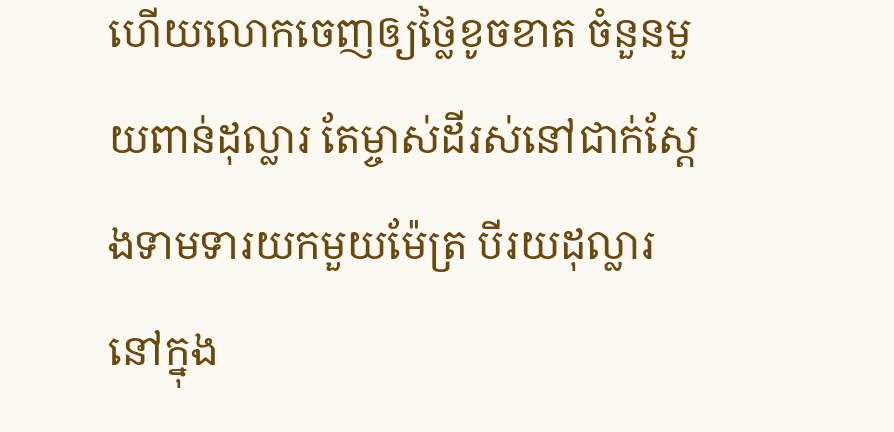ហើយលោកចេញឲ្យថ្លៃខូចខាត ចំនួនមួយពាន់ដុល្លារ តែម្ចាស់ដីរស់នៅជាក់ស្ដែងទាមទារយកមួយម៉ែត្រ បីរយដុល្លារ នៅក្នុង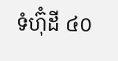ទំហ៊ុំដី ៤០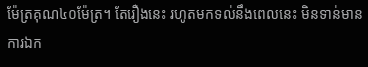ម៉ែត្រគុណ៤០ម៉ែត្រ។ តែរឿងនេះ រហូតមកទល់នឹងពេលនេះ មិនទាន់មានការឯក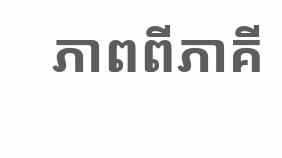ភាពពីភាគី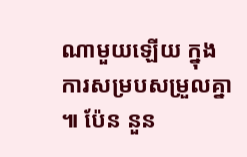ណាមួយឡើយ ក្នុងការសម្របសម្រួលគ្នា ៕ ប៉ែន នួន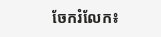ចែករំលែក៖